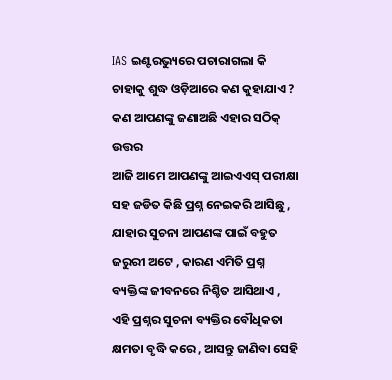IAS ଇଣ୍ଟରଭ୍ୟୁରେ ପଚାରାଗଲା କି ଚାହାକୁ ଶୁଦ୍ଧ ଓଡ଼ିଆରେ କଣ କୁହାଯାଏ ? କଣ ଆପଣଙ୍କୁ ଜଣାଅଛି ଏହାର ସଠିକ୍ ଉତ୍ତର
ଆଜି ଆମେ ଆପଣଙ୍କୁ ଆଇଏଏସ୍ ପରୀକ୍ଷା ସହ ଜଡିତ କିଛି ପ୍ରଶ୍ନ ନେଇକରି ଆସିଛୁ , ଯାହାର ସୁଚନା ଆପଣଙ୍କ ପାଇଁ ବହୁତ ଜରୁରୀ ଅଟେ , କାରଣ ଏମିତି ପ୍ରଶ୍ନ ବ୍ୟକ୍ତିଙ୍କ ଜୀବନରେ ନିଶ୍ଚିତ ଆସିଥାଏ , ଏହି ପ୍ରଶ୍ନର ସୁଚନା ବ୍ୟକ୍ତିର ବୌଧିକତା କ୍ଷମତା ବୃଦ୍ଧି କରେ , ଆସନ୍ତୁ ଜାଣିବା ସେହି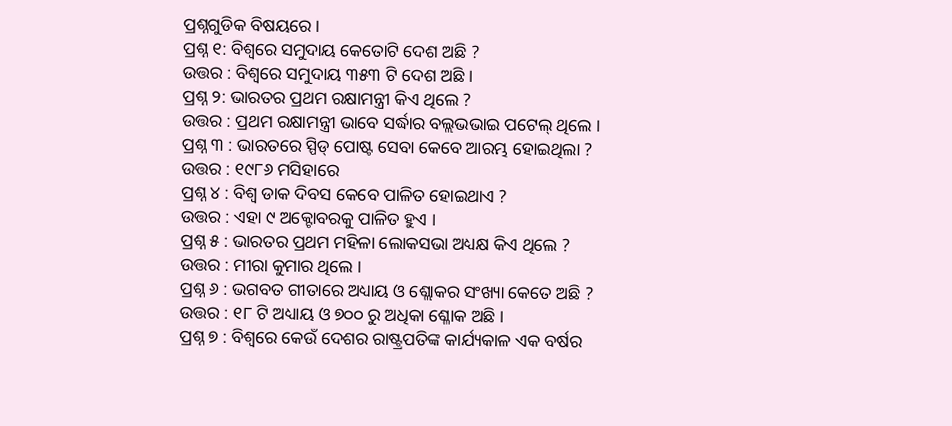ପ୍ରଶ୍ନଗୁଡିକ ବିଷୟରେ ।
ପ୍ରଶ୍ନ ୧: ବିଶ୍ୱରେ ସମୁଦାୟ କେତୋଟି ଦେଶ ଅଛି ?
ଉତ୍ତର : ବିଶ୍ୱରେ ସମୁଦାୟ ୩୫୩ ଟି ଦେଶ ଅଛି ।
ପ୍ରଶ୍ନ ୨: ଭାରତର ପ୍ରଥମ ରକ୍ଷାମନ୍ତ୍ରୀ କିଏ ଥିଲେ ?
ଉତ୍ତର : ପ୍ରଥମ ରକ୍ଷାମନ୍ତ୍ରୀ ଭାବେ ସର୍ଦ୍ଧାର ବଲ୍ଲଭଭାଇ ପଟେଲ୍ ଥିଲେ ।
ପ୍ରଶ୍ନ ୩ : ଭାରତରେ ସ୍ପିଡ୍ ପୋଷ୍ଟ ସେବା କେବେ ଆରମ୍ଭ ହୋଇଥିଲା ?
ଉତ୍ତର : ୧୯୮୬ ମସିହାରେ
ପ୍ରଶ୍ନ ୪ : ବିଶ୍ୱ ଡାକ ଦିବସ କେବେ ପାଳିତ ହୋଇଥାଏ ?
ଉତ୍ତର : ଏହା ୯ ଅକ୍ଟୋବରକୁ ପାଳିତ ହୁଏ ।
ପ୍ରଶ୍ନ ୫ : ଭାରତର ପ୍ରଥମ ମହିଳା ଲୋକସଭା ଅଧ୍ୟକ୍ଷ କିଏ ଥିଲେ ?
ଉତ୍ତର : ମୀରା କୁମାର ଥିଲେ ।
ପ୍ରଶ୍ନ ୬ : ଭଗବତ ଗୀତାରେ ଅଧ୍ୟାୟ ଓ ଶ୍ଲୋକର ସଂଖ୍ୟା କେତେ ଅଛି ?
ଉତ୍ତର : ୧୮ ଟି ଅଧ୍ୟାୟ ଓ ୭୦୦ ରୁ ଅଧିକା ଶ୍ଳୋକ ଅଛି ।
ପ୍ରଶ୍ନ ୭ : ବିଶ୍ୱରେ କେଉଁ ଦେଶର ରାଷ୍ଟ୍ରପତିଙ୍କ କାର୍ଯ୍ୟକାଳ ଏକ ବର୍ଷର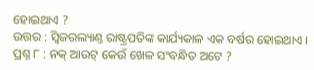ହୋଇଥାଏ ?
ଉତ୍ତର : ସ୍ୱିଜରଲ୍ୟାଣ୍ତ ରାଷ୍ଟ୍ରପତିଙ୍କ କାର୍ଯ୍ୟକାଳ ଏକ ବର୍ଷର ହୋଇଥାଏ ।
ପ୍ରଶ୍ନ ୮ : ନକ୍ ଆଉଟ୍ କେଉଁ ଖେଳ ସଂବନ୍ଧିତ ଅଟେ ?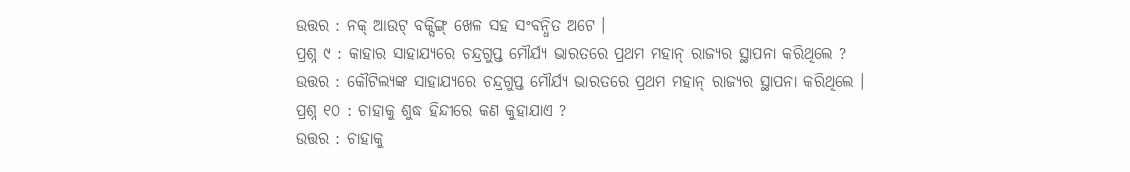ଉତ୍ତର : ନକ୍ ଆଉଟ୍ ବକ୍ସିଙ୍ଗ୍ ଖେଳ ସହ ସଂବନ୍ଧିତ ଅଟେ ।
ପ୍ରଶ୍ନ ୯ : କାହାର ସାହାଯ୍ୟରେ ଚନ୍ଦ୍ରଗୁପ୍ତ ମୌର୍ଯ୍ୟ ଭାରତରେ ପ୍ରଥମ ମହାନ୍ ରାଜ୍ୟର ସ୍ଥାପନା କରିଥିଲେ ?
ଉତ୍ତର : କୌଟିଲ୍ୟଙ୍କ ସାହାଯ୍ୟରେ ଚନ୍ଦ୍ରଗୁପ୍ତ ମୌର୍ଯ୍ୟ ଭାରତରେ ପ୍ରଥମ ମହାନ୍ ରାଜ୍ୟର ସ୍ଥାପନା କରିଥିଲେ ।
ପ୍ରଶ୍ନ ୧୦ : ଚାହାକୁ ଶୁଦ୍ଧ ହିନ୍ଦୀରେ କଣ କୁହାଯାଏ ?
ଉତ୍ତର : ଚାହାକୁ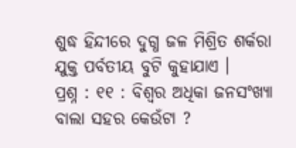ଶୁଦ୍ଧ ହିନ୍ଦୀରେ ଦୁଗ୍ଧ ଜଳ ମିଶ୍ରିତ ଶର୍କରା ଯୁକ୍ତ ପର୍ବତୀୟ ବୁଟି କୁହାଯାଏ ।
ପ୍ରଶ୍ନ : ୧୧ : ବିଶ୍ୱର ଅଧିକା ଜନସଂଖ୍ୟା ବାଲା ସହର କେଉଁଟା ?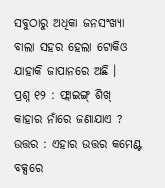ସବୁଠାରୁ ଅଧିକା ଜନସଂଖ୍ୟା ବାଲା ସହର ହେଲା ଟୋକିଓ ଯାହାକି ଜାପାନରେ ଅଛି ।
ପ୍ରଶ୍ନ ୧୨ : ଫ୍ଲାଇଙ୍ଗ୍ ଶିଖ୍ କାହାର ନାଁରେ ଜଣାଯାଏ ?
ଉତ୍ତର : ଏହାର ଉତ୍ତର କମେଣ୍ଟ ବକ୍ସରେ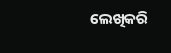ଲେଖିକରି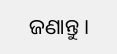ଜଣାନ୍ତୁ ।